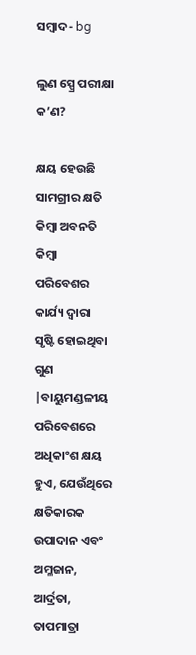ସମ୍ବାଦ- bg

ଲୁଣ ସ୍ପ୍ରେ ପରୀକ୍ଷା କ’ଣ?

କ୍ଷୟ ହେଉଛି ସାମଗ୍ରୀର କ୍ଷତି କିମ୍ବା ଅବନତି କିମ୍ବା ପରିବେଶର କାର୍ଯ୍ୟ ଦ୍ୱାରା ସୃଷ୍ଟି ହୋଇଥିବା ଗୁଣ |ବାୟୁମଣ୍ଡଳୀୟ ପରିବେଶରେ ଅଧିକାଂଶ କ୍ଷୟ ହୁଏ, ଯେଉଁଥିରେ କ୍ଷତିକାରକ ଉପାଦାନ ଏବଂ ଅମ୍ଳଜାନ, ଆର୍ଦ୍ରତା, ତାପମାତ୍ରା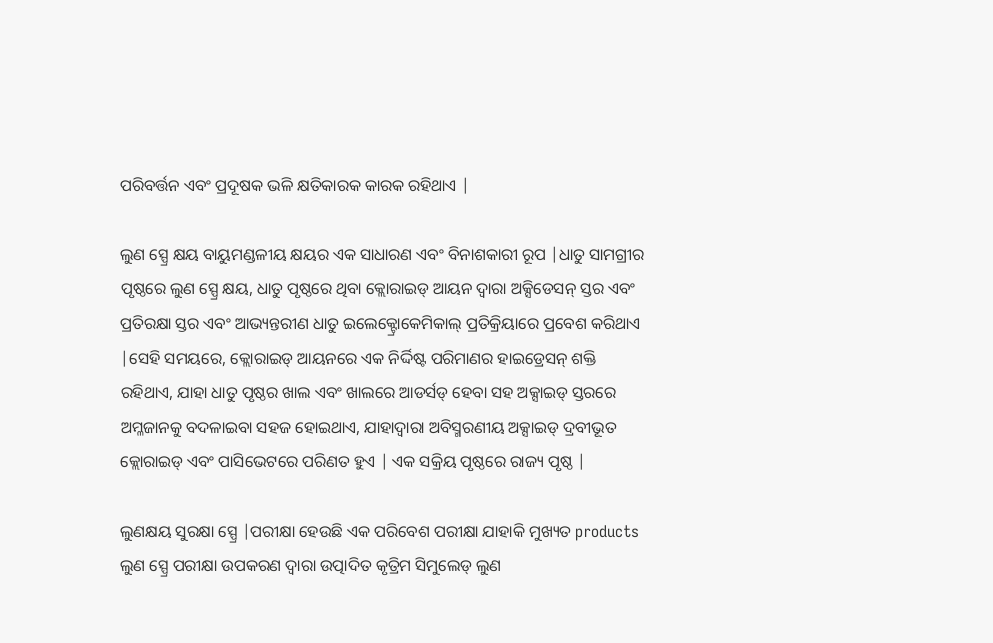ପରିବର୍ତ୍ତନ ଏବଂ ପ୍ରଦୂଷକ ଭଳି କ୍ଷତିକାରକ କାରକ ରହିଥାଏ |

ଲୁଣ ସ୍ପ୍ରେ କ୍ଷୟ ବାୟୁମଣ୍ଡଳୀୟ କ୍ଷୟର ଏକ ସାଧାରଣ ଏବଂ ବିନାଶକାରୀ ରୂପ |ଧାତୁ ସାମଗ୍ରୀର ପୃଷ୍ଠରେ ଲୁଣ ସ୍ପ୍ରେ କ୍ଷୟ, ଧାତୁ ପୃଷ୍ଠରେ ଥିବା କ୍ଲୋରାଇଡ୍ ଆୟନ ଦ୍ୱାରା ଅକ୍ସିଡେସନ୍ ସ୍ତର ଏବଂ ପ୍ରତିରକ୍ଷା ସ୍ତର ଏବଂ ଆଭ୍ୟନ୍ତରୀଣ ଧାତୁ ଇଲେକ୍ଟ୍ରୋକେମିକାଲ୍ ପ୍ରତିକ୍ରିୟାରେ ପ୍ରବେଶ କରିଥାଏ |ସେହି ସମୟରେ, କ୍ଲୋରାଇଡ୍ ଆୟନରେ ଏକ ନିର୍ଦ୍ଦିଷ୍ଟ ପରିମାଣର ହାଇଡ୍ରେସନ୍ ଶକ୍ତି ରହିଥାଏ, ଯାହା ଧାତୁ ପୃଷ୍ଠର ଖାଲ ଏବଂ ଖାଲରେ ଆଡର୍ସଡ୍ ହେବା ସହ ଅକ୍ସାଇଡ୍ ସ୍ତରରେ ଅମ୍ଳଜାନକୁ ବଦଳାଇବା ସହଜ ହୋଇଥାଏ, ଯାହାଦ୍ୱାରା ଅବିସ୍ମରଣୀୟ ଅକ୍ସାଇଡ୍ ଦ୍ରବୀଭୂତ କ୍ଲୋରାଇଡ୍ ଏବଂ ପାସିଭେଟରେ ପରିଣତ ହୁଏ | ଏକ ସକ୍ରିୟ ପୃଷ୍ଠରେ ରାଜ୍ୟ ପୃଷ୍ଠ |

ଲୁଣକ୍ଷୟ ସୁରକ୍ଷା ସ୍ପ୍ରେ |ପରୀକ୍ଷା ହେଉଛି ଏକ ପରିବେଶ ପରୀକ୍ଷା ଯାହାକି ମୁଖ୍ୟତ products ଲୁଣ ସ୍ପ୍ରେ ପରୀକ୍ଷା ଉପକରଣ ଦ୍ୱାରା ଉତ୍ପାଦିତ କୃତ୍ରିମ ସିମୁଲେଡ୍ ଲୁଣ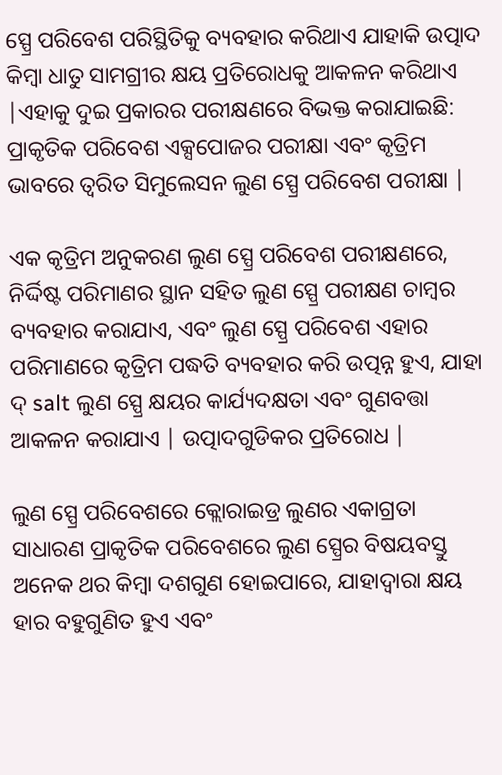ସ୍ପ୍ରେ ପରିବେଶ ପରିସ୍ଥିତିକୁ ବ୍ୟବହାର କରିଥାଏ ଯାହାକି ଉତ୍ପାଦ କିମ୍ବା ଧାତୁ ସାମଗ୍ରୀର କ୍ଷୟ ପ୍ରତିରୋଧକୁ ଆକଳନ କରିଥାଏ |ଏହାକୁ ଦୁଇ ପ୍ରକାରର ପରୀକ୍ଷଣରେ ବିଭକ୍ତ କରାଯାଇଛି: ପ୍ରାକୃତିକ ପରିବେଶ ଏକ୍ସପୋଜର ପରୀକ୍ଷା ଏବଂ କୃତ୍ରିମ ଭାବରେ ତ୍ୱରିତ ସିମୁଲେସନ ଲୁଣ ସ୍ପ୍ରେ ପରିବେଶ ପରୀକ୍ଷା |

ଏକ କୃତ୍ରିମ ଅନୁକରଣ ଲୁଣ ସ୍ପ୍ରେ ପରିବେଶ ପରୀକ୍ଷଣରେ, ନିର୍ଦ୍ଦିଷ୍ଟ ପରିମାଣର ସ୍ଥାନ ସହିତ ଲୁଣ ସ୍ପ୍ରେ ପରୀକ୍ଷଣ ଚାମ୍ବର ବ୍ୟବହାର କରାଯାଏ, ଏବଂ ଲୁଣ ସ୍ପ୍ରେ ପରିବେଶ ଏହାର ପରିମାଣରେ କୃତ୍ରିମ ପଦ୍ଧତି ବ୍ୟବହାର କରି ଉତ୍ପନ୍ନ ହୁଏ, ଯାହା ଦ୍ salt ଲୁଣ ସ୍ପ୍ରେ କ୍ଷୟର କାର୍ଯ୍ୟଦକ୍ଷତା ଏବଂ ଗୁଣବତ୍ତା ଆକଳନ କରାଯାଏ | ଉତ୍ପାଦଗୁଡିକର ପ୍ରତିରୋଧ |

ଲୁଣ ସ୍ପ୍ରେ ପରିବେଶରେ କ୍ଲୋରାଇଡ୍ର ଲୁଣର ଏକାଗ୍ରତା ସାଧାରଣ ପ୍ରାକୃତିକ ପରିବେଶରେ ଲୁଣ ସ୍ପ୍ରେର ବିଷୟବସ୍ତୁ ଅନେକ ଥର କିମ୍ବା ଦଶଗୁଣ ହୋଇପାରେ, ଯାହାଦ୍ୱାରା କ୍ଷୟ ହାର ବହୁଗୁଣିତ ହୁଏ ଏବଂ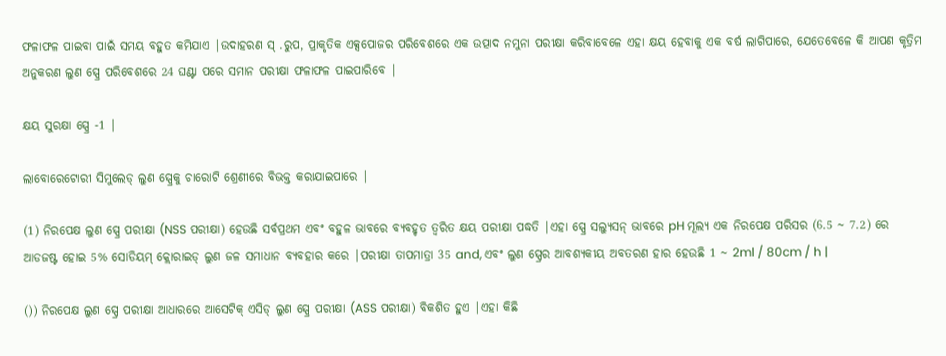ଫଳାଫଳ ପାଇବା ପାଇଁ ସମୟ ବହୁତ କମିଯାଏ |ଉଦାହରଣ ସ୍ .ରୁପ, ପ୍ରାକୃତିକ ଏକ୍ସପୋଜର ପରିବେଶରେ ଏକ ଉତ୍ପାଦ ନମୁନା ପରୀକ୍ଷା କରିବାବେଳେ ଏହା କ୍ଷୟ ହେବାକୁ ଏକ ବର୍ଷ ଲାଗିପାରେ, ଯେତେବେଳେ କି ଆପଣ କୃତ୍ରିମ ଅନୁକରଣ ଲୁଣ ସ୍ପ୍ରେ ପରିବେଶରେ 24 ଘଣ୍ଟା ପରେ ସମାନ ପରୀକ୍ଷା ଫଳାଫଳ ପାଇପାରିବେ |

କ୍ଷୟ ସୁରକ୍ଷା ସ୍ପ୍ରେ -1 |

ଲାବୋରେଟୋରୀ ସିମୁଲେଡ୍ ଲୁଣ ସ୍ପ୍ରେକୁ ଚାରୋଟି ଶ୍ରେଣୀରେ ବିଭକ୍ତ କରାଯାଇପାରେ |

(1) ନିରପେକ୍ଷ ଲୁଣ ସ୍ପ୍ରେ ପରୀକ୍ଷା (NSS ପରୀକ୍ଷା) ହେଉଛି ସର୍ବପ୍ରଥମ ଏବଂ ବହୁଳ ଭାବରେ ବ୍ୟବହୃତ ତ୍ୱରିତ କ୍ଷୟ ପରୀକ୍ଷା ପଦ୍ଧତି |ଏହା ସ୍ପ୍ରେ ସଲ୍ୟୁସନ୍ ଭାବରେ pH ମୂଲ୍ୟ ଏକ ନିରପେକ୍ଷ ପରିସର (6.5 ~ 7.2) ରେ ଆଡଜଷ୍ଟ ହୋଇ 5% ସୋଡିୟମ୍ କ୍ଲୋରାଇଡ୍ ଲୁଣ ଜଳ ସମାଧାନ ବ୍ୟବହାର କରେ |ପରୀକ୍ଷା ତାପମାତ୍ରା 35 and, ଏବଂ ଲୁଣ ସ୍ପ୍ରେର ଆବଶ୍ୟକୀୟ ଅବତରଣ ହାର ହେଉଛି 1 ~ 2ml / 80cm / h |

()) ନିରପେକ୍ଷ ଲୁଣ ସ୍ପ୍ରେ ପରୀକ୍ଷା ଆଧାରରେ ଆସେଟିକ୍ ଏସିଡ୍ ଲୁଣ ସ୍ପ୍ରେ ପରୀକ୍ଷା (ASS ପରୀକ୍ଷା) ବିକଶିତ ହୁଏ |ଏହା କିଛି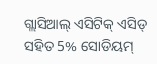ଗ୍ଲାସିଆଲ୍ ଏସିଟିକ୍ ଏସିଡ୍ ସହିତ 5% ସୋଡିୟମ୍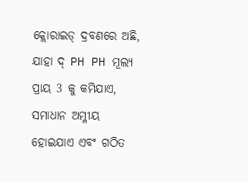କ୍ଲୋରାଇଡ୍ ଦ୍ରବଣରେ ଅଛି, ଯାହା ଦ୍ PH PH ମୂଲ୍ୟ ପ୍ରାୟ 3 କୁ କମିଯାଏ, ସମାଧାନ ଅମ୍ଳୀୟ ହୋଇଯାଏ ଏବଂ ଗଠିତ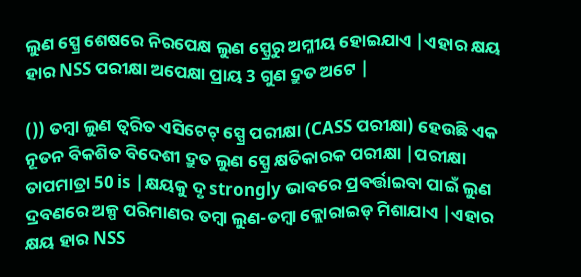ଲୁଣ ସ୍ପ୍ରେ ଶେଷରେ ନିରପେକ୍ଷ ଲୁଣ ସ୍ପ୍ରେରୁ ଅମ୍ଳୀୟ ହୋଇଯାଏ |ଏହାର କ୍ଷୟ ହାର NSS ପରୀକ୍ଷା ଅପେକ୍ଷା ପ୍ରାୟ 3 ଗୁଣ ଦ୍ରୁତ ଅଟେ |

()) ତମ୍ବା ଲୁଣ ତ୍ୱରିତ ଏସିଟେଟ୍ ସ୍ପ୍ରେ ପରୀକ୍ଷା (CASS ପରୀକ୍ଷା) ହେଉଛି ଏକ ନୂତନ ବିକଶିତ ବିଦେଶୀ ଦ୍ରୁତ ଲୁଣ ସ୍ପ୍ରେ କ୍ଷତିକାରକ ପରୀକ୍ଷା |ପରୀକ୍ଷା ତାପମାତ୍ରା 50 is |କ୍ଷୟକୁ ଦୃ strongly ଭାବରେ ପ୍ରବର୍ତ୍ତାଇବା ପାଇଁ ଲୁଣ ଦ୍ରବଣରେ ଅଳ୍ପ ପରିମାଣର ତମ୍ବା ଲୁଣ-ତମ୍ବା କ୍ଲୋରାଇଡ୍ ମିଶାଯାଏ |ଏହାର କ୍ଷୟ ହାର NSS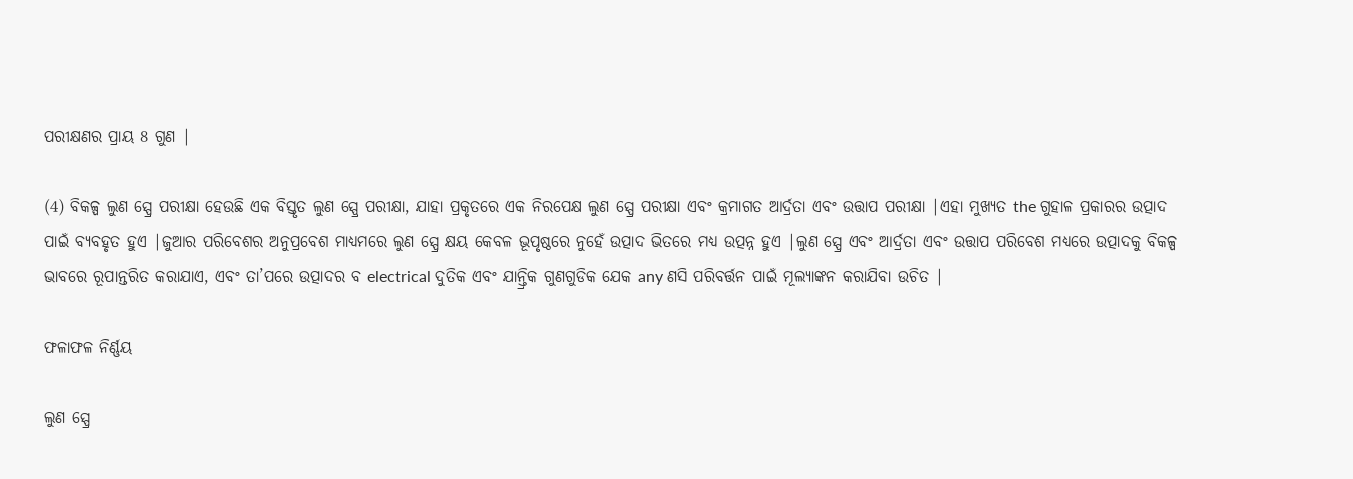ପରୀକ୍ଷଣର ପ୍ରାୟ 8 ଗୁଣ |

(4) ବିକଳ୍ପ ଲୁଣ ସ୍ପ୍ରେ ପରୀକ୍ଷା ହେଉଛି ଏକ ବିସ୍ତୃତ ଲୁଣ ସ୍ପ୍ରେ ପରୀକ୍ଷା, ଯାହା ପ୍ରକୃତରେ ଏକ ନିରପେକ୍ଷ ଲୁଣ ସ୍ପ୍ରେ ପରୀକ୍ଷା ଏବଂ କ୍ରମାଗତ ଆର୍ଦ୍ରତା ଏବଂ ଉତ୍ତାପ ପରୀକ୍ଷା |ଏହା ମୁଖ୍ୟତ the ଗୁହାଳ ପ୍ରକାରର ଉତ୍ପାଦ ପାଇଁ ବ୍ୟବହୃତ ହୁଏ |ଜୁଆର ପରିବେଶର ଅନୁପ୍ରବେଶ ମାଧ୍ୟମରେ ଲୁଣ ସ୍ପ୍ରେ କ୍ଷୟ କେବଳ ଭୂପୃଷ୍ଠରେ ନୁହେଁ ଉତ୍ପାଦ ଭିତରେ ମଧ୍ୟ ଉତ୍ପନ୍ନ ହୁଏ |ଲୁଣ ସ୍ପ୍ରେ ଏବଂ ଆର୍ଦ୍ରତା ଏବଂ ଉତ୍ତାପ ପରିବେଶ ମଧ୍ୟରେ ଉତ୍ପାଦକୁ ବିକଳ୍ପ ଭାବରେ ରୂପାନ୍ତରିତ କରାଯାଏ, ଏବଂ ତା’ପରେ ଉତ୍ପାଦର ବ electrical ଦୁତିକ ଏବଂ ଯାନ୍ତ୍ରିକ ଗୁଣଗୁଡିକ ଯେକ any ଣସି ପରିବର୍ତ୍ତନ ପାଇଁ ମୂଲ୍ୟାଙ୍କନ କରାଯିବା ଉଚିତ |

ଫଳାଫଳ ନିର୍ଣ୍ଣୟ

ଲୁଣ ସ୍ପ୍ରେ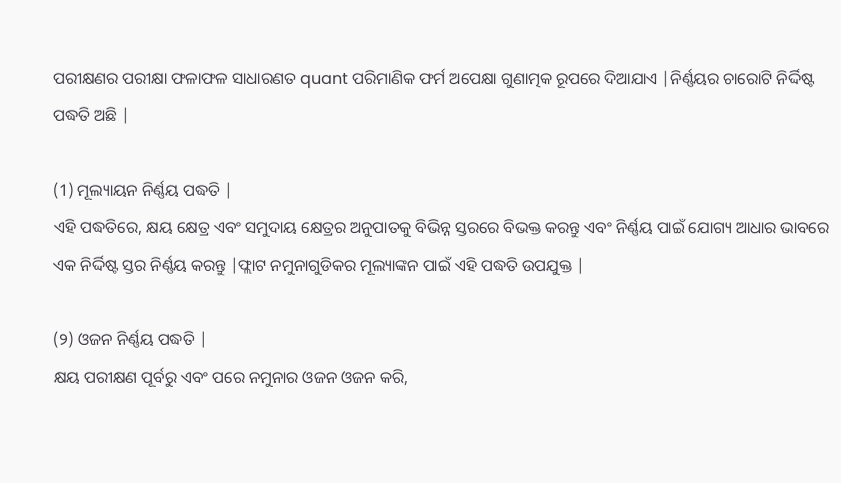ପରୀକ୍ଷଣର ପରୀକ୍ଷା ଫଳାଫଳ ସାଧାରଣତ quant ପରିମାଣିକ ଫର୍ମ ଅପେକ୍ଷା ଗୁଣାତ୍ମକ ରୂପରେ ଦିଆଯାଏ |ନିର୍ଣ୍ଣୟର ଚାରୋଟି ନିର୍ଦ୍ଦିଷ୍ଟ ପଦ୍ଧତି ଅଛି |

(1) ମୂଲ୍ୟାୟନ ନିର୍ଣ୍ଣୟ ପଦ୍ଧତି |
ଏହି ପଦ୍ଧତିରେ, କ୍ଷୟ କ୍ଷେତ୍ର ଏବଂ ସମୁଦାୟ କ୍ଷେତ୍ରର ଅନୁପାତକୁ ବିଭିନ୍ନ ସ୍ତରରେ ବିଭକ୍ତ କରନ୍ତୁ ଏବଂ ନିର୍ଣ୍ଣୟ ପାଇଁ ଯୋଗ୍ୟ ଆଧାର ଭାବରେ ଏକ ନିର୍ଦ୍ଦିଷ୍ଟ ସ୍ତର ନିର୍ଣ୍ଣୟ କରନ୍ତୁ |ଫ୍ଲାଟ ନମୁନାଗୁଡିକର ମୂଲ୍ୟାଙ୍କନ ପାଇଁ ଏହି ପଦ୍ଧତି ଉପଯୁକ୍ତ |

(୨) ଓଜନ ନିର୍ଣ୍ଣୟ ପଦ୍ଧତି |
କ୍ଷୟ ପରୀକ୍ଷଣ ପୂର୍ବରୁ ଏବଂ ପରେ ନମୁନାର ଓଜନ ଓଜନ କରି,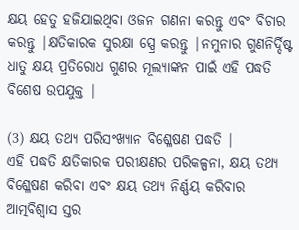କ୍ଷୟ ହେତୁ ହଜିଯାଇଥିବା ଓଜନ ଗଣନା କରନ୍ତୁ ଏବଂ ବିଚାର କରନ୍ତୁ |କ୍ଷତିକାରକ ସୁରକ୍ଷା ସ୍ପ୍ରେ କରନ୍ତୁ |ନମୁନାର ଗୁଣନିର୍ଦ୍ଦିଷ୍ଟ ଧାତୁ କ୍ଷୟ ପ୍ରତିରୋଧ ଗୁଣର ମୂଲ୍ୟାଙ୍କନ ପାଇଁ ଏହି ପଦ୍ଧତି ବିଶେଷ ଉପଯୁକ୍ତ |

(3) କ୍ଷୟ ତଥ୍ୟ ପରିସଂଖ୍ୟାନ ବିଶ୍ଳେଷଣ ପଦ୍ଧତି |
ଏହି ପଦ୍ଧତି କ୍ଷତିକାରକ ପରୀକ୍ଷଣର ପରିକଳ୍ପନା, କ୍ଷୟ ତଥ୍ୟ ବିଶ୍ଳେଷଣ କରିବା ଏବଂ କ୍ଷୟ ତଥ୍ୟ ନିର୍ଣ୍ଣୟ କରିବାର ଆତ୍ମବିଶ୍ୱାସ ସ୍ତର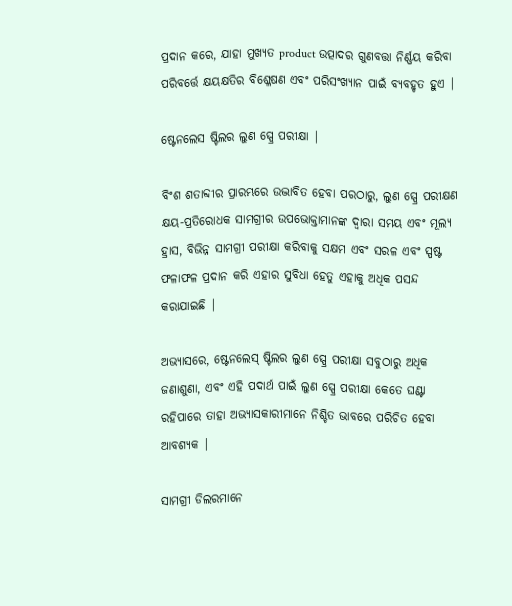ପ୍ରଦାନ କରେ, ଯାହା ମୁଖ୍ୟତ product ଉତ୍ପାଦର ଗୁଣବତ୍ତା ନିର୍ଣ୍ଣୟ କରିବା ପରିବର୍ତ୍ତେ କ୍ଷୟକ୍ଷତିର ବିଶ୍ଳେଷଣ ଏବଂ ପରିସଂଖ୍ୟାନ ପାଇଁ ବ୍ୟବହୃତ ହୁଏ |

ଷ୍ଟେନଲେସ ଷ୍ଟିଲର ଲୁଣ ସ୍ପ୍ରେ ପରୀକ୍ଷା |

ବିଂଶ ଶତାବ୍ଦୀର ପ୍ରାରମ୍ଭରେ ଉଦ୍ଭାବିତ ହେବା ପରଠାରୁ, ଲୁଣ ସ୍ପ୍ରେ ପରୀକ୍ଷଣ କ୍ଷୟ-ପ୍ରତିରୋଧକ ସାମଗ୍ରୀର ଉପଭୋକ୍ତାମାନଙ୍କ ଦ୍ୱାରା ସମୟ ଏବଂ ମୂଲ୍ୟ ହ୍ରାସ, ବିଭିନ୍ନ ସାମଗ୍ରୀ ପରୀକ୍ଷା କରିବାକୁ ସକ୍ଷମ ଏବଂ ସରଳ ଏବଂ ସ୍ପଷ୍ଟ ଫଳାଫଳ ପ୍ରଦାନ କରି ଏହାର ସୁବିଧା ହେତୁ ଏହାକୁ ଅଧିକ ପସନ୍ଦ କରାଯାଇଛି |

ଅଭ୍ୟାସରେ, ଷ୍ଟେନଲେସ୍ ଷ୍ଟିଲର ଲୁଣ ସ୍ପ୍ରେ ପରୀକ୍ଷା ସବୁଠାରୁ ଅଧିକ ଜଣାଶୁଣା, ଏବଂ ଏହି ପଦାର୍ଥ ପାଇଁ ଲୁଣ ସ୍ପ୍ରେ ପରୀକ୍ଷା କେତେ ଘଣ୍ଟା ରହିପାରେ ତାହା ଅଭ୍ୟାସକାରୀମାନେ ନିଶ୍ଚିତ ଭାବରେ ପରିଚିତ ହେବା ଆବଶ୍ୟକ |

ସାମଗ୍ରୀ ଡିଲରମାନେ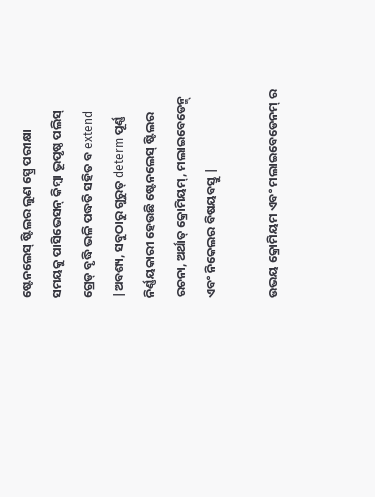ଷ୍ଟେନଲେସ୍ ଷ୍ଟିଲର ଲୁଣ ସ୍ପ୍ରେ ପରୀକ୍ଷା ସମୟକୁ ପାସିଭେସନ୍ କିମ୍ବା ଭୂପୃଷ୍ଠ ପଲିସ୍ ଗ୍ରେଡ୍ ବୃଦ୍ଧି ଭଳି ପଦ୍ଧତି ସହିତ ବ extend |ଅବଶ୍ୟ, ସବୁଠାରୁ ଗୁରୁତ୍ determ ପୂର୍ଣ୍ଣ ନିର୍ଣ୍ଣୟକାରୀ ହେଉଛି ଷ୍ଟେନଲେସ୍ ଷ୍ଟିଲର ରଚନା, ଅର୍ଥାତ୍ କ୍ରୋମିୟମ୍, ମଲାଇବେଡେନ୍ମ୍ ଏବଂ ନିକେଲର ବିଷୟବସ୍ତୁ |

ଉଭୟ କ୍ରୋମିୟମ ଏବଂ ମଲାଇବେଡେନମ୍ ର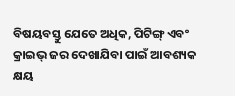ବିଷୟବସ୍ତୁ ଯେତେ ଅଧିକ, ପିଟିଙ୍ଗ୍ ଏବଂ କ୍ରାଇଭ୍ ଜର ଦେଖାଯିବା ପାଇଁ ଆବଶ୍ୟକ କ୍ଷୟ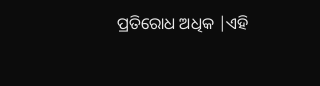ପ୍ରତିରୋଧ ଅଧିକ |ଏହି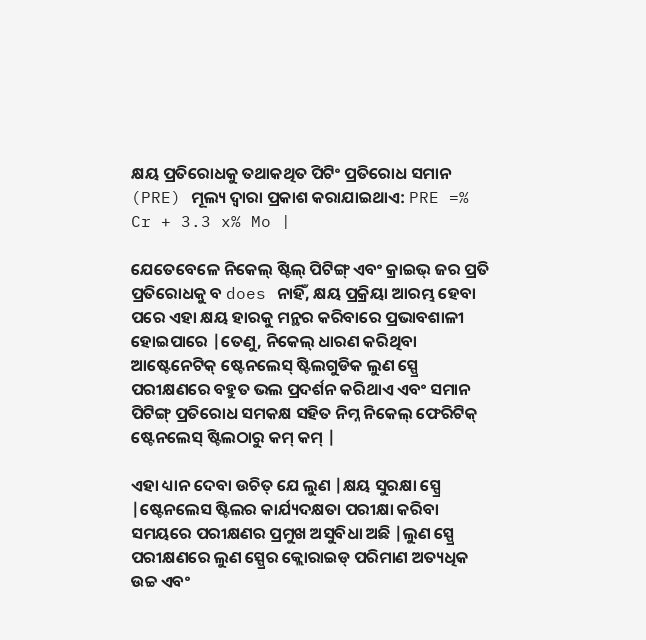କ୍ଷୟ ପ୍ରତିରୋଧକୁ ତଥାକଥିତ ପିଟିଂ ପ୍ରତିରୋଧ ସମାନ (PRE) ମୂଲ୍ୟ ଦ୍ୱାରା ପ୍ରକାଶ କରାଯାଇଥାଏ: PRE =% Cr + 3.3 x% Mo |

ଯେତେବେଳେ ନିକେଲ୍ ଷ୍ଟିଲ୍ ପିଟିଙ୍ଗ୍ ଏବଂ କ୍ରାଇଭ୍ ଜର ପ୍ରତି ପ୍ରତିରୋଧକୁ ବ does ନାହିଁ, କ୍ଷୟ ପ୍ରକ୍ରିୟା ଆରମ୍ଭ ହେବା ପରେ ଏହା କ୍ଷୟ ହାରକୁ ମନ୍ଥର କରିବାରେ ପ୍ରଭାବଶାଳୀ ହୋଇପାରେ |ତେଣୁ, ନିକେଲ୍ ଧାରଣ କରିଥିବା ଆଷ୍ଟେନେଟିକ୍ ଷ୍ଟେନଲେସ୍ ଷ୍ଟିଲଗୁଡିକ ଲୁଣ ସ୍ପ୍ରେ ପରୀକ୍ଷଣରେ ବହୁତ ଭଲ ପ୍ରଦର୍ଶନ କରିଥାଏ ଏବଂ ସମାନ ପିଟିଙ୍ଗ୍ ପ୍ରତିରୋଧ ସମକକ୍ଷ ସହିତ ନିମ୍ନ ନିକେଲ୍ ଫେରିଟିକ୍ ଷ୍ଟେନଲେସ୍ ଷ୍ଟିଲଠାରୁ କମ୍ କମ୍ |

ଏହା ଧ୍ୟାନ ଦେବା ଉଚିତ୍ ଯେ ଲୁଣ |କ୍ଷୟ ସୁରକ୍ଷା ସ୍ପ୍ରେ |ଷ୍ଟେନଲେସ ଷ୍ଟିଲର କାର୍ଯ୍ୟଦକ୍ଷତା ପରୀକ୍ଷା କରିବା ସମୟରେ ପରୀକ୍ଷଣର ପ୍ରମୁଖ ଅସୁବିଧା ଅଛି |ଲୁଣ ସ୍ପ୍ରେ ପରୀକ୍ଷଣରେ ଲୁଣ ସ୍ପ୍ରେର କ୍ଲୋରାଇଡ୍ ପରିମାଣ ଅତ୍ୟଧିକ ଉଚ୍ଚ ଏବଂ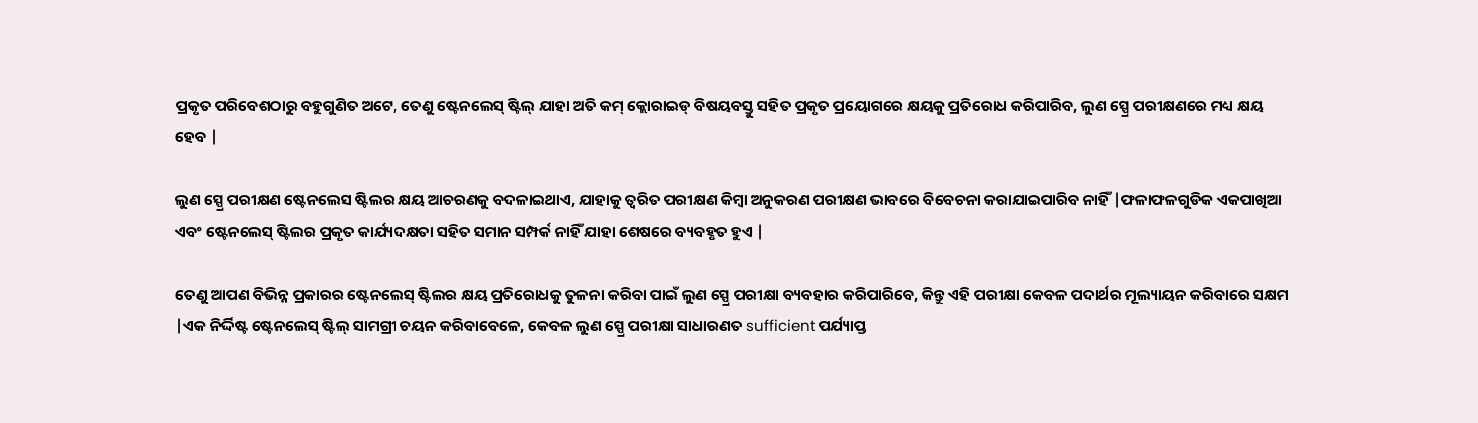ପ୍ରକୃତ ପରିବେଶଠାରୁ ବହୁଗୁଣିତ ଅଟେ, ତେଣୁ ଷ୍ଟେନଲେସ୍ ଷ୍ଟିଲ୍ ଯାହା ଅତି କମ୍ କ୍ଲୋରାଇଡ୍ ବିଷୟବସ୍ତୁ ସହିତ ପ୍ରକୃତ ପ୍ରୟୋଗରେ କ୍ଷୟକୁ ପ୍ରତିରୋଧ କରିପାରିବ, ଲୁଣ ସ୍ପ୍ରେ ପରୀକ୍ଷଣରେ ମଧ୍ୟ କ୍ଷୟ ହେବ |

ଲୁଣ ସ୍ପ୍ରେ ପରୀକ୍ଷଣ ଷ୍ଟେନଲେସ ଷ୍ଟିଲର କ୍ଷୟ ଆଚରଣକୁ ବଦଳାଇଥାଏ, ଯାହାକୁ ତ୍ୱରିତ ପରୀକ୍ଷଣ କିମ୍ବା ଅନୁକରଣ ପରୀକ୍ଷଣ ଭାବରେ ବିବେଚନା କରାଯାଇପାରିବ ନାହିଁ |ଫଳାଫଳଗୁଡିକ ଏକପାଖିଆ ଏବଂ ଷ୍ଟେନଲେସ୍ ଷ୍ଟିଲର ପ୍ରକୃତ କାର୍ଯ୍ୟଦକ୍ଷତା ସହିତ ସମାନ ସମ୍ପର୍କ ନାହିଁ ଯାହା ଶେଷରେ ବ୍ୟବହୃତ ହୁଏ |

ତେଣୁ ଆପଣ ବିଭିନ୍ନ ପ୍ରକାରର ଷ୍ଟେନଲେସ୍ ଷ୍ଟିଲର କ୍ଷୟ ପ୍ରତିରୋଧକୁ ତୁଳନା କରିବା ପାଇଁ ଲୁଣ ସ୍ପ୍ରେ ପରୀକ୍ଷା ବ୍ୟବହାର କରିପାରିବେ, କିନ୍ତୁ ଏହି ପରୀକ୍ଷା କେବଳ ପଦାର୍ଥର ମୂଲ୍ୟାୟନ କରିବାରେ ସକ୍ଷମ |ଏକ ନିର୍ଦ୍ଦିଷ୍ଟ ଷ୍ଟେନଲେସ୍ ଷ୍ଟିଲ୍ ସାମଗ୍ରୀ ଚୟନ କରିବାବେଳେ, କେବଳ ଲୁଣ ସ୍ପ୍ରେ ପରୀକ୍ଷା ସାଧାରଣତ sufficient ପର୍ଯ୍ୟାପ୍ତ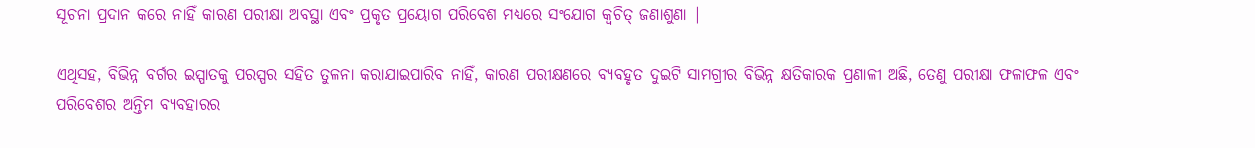ସୂଚନା ପ୍ରଦାନ କରେ ନାହିଁ କାରଣ ପରୀକ୍ଷା ଅବସ୍ଥା ଏବଂ ପ୍ରକୃତ ପ୍ରୟୋଗ ପରିବେଶ ମଧ୍ୟରେ ସଂଯୋଗ କ୍ୱଚିତ୍ ଜଣାଶୁଣା |

ଏଥିସହ, ବିଭିନ୍ନ ବର୍ଗର ଇସ୍ପାତକୁ ପରସ୍ପର ସହିତ ତୁଳନା କରାଯାଇପାରିବ ନାହିଁ, କାରଣ ପରୀକ୍ଷଣରେ ବ୍ୟବହୃତ ଦୁଇଟି ସାମଗ୍ରୀର ବିଭିନ୍ନ କ୍ଷତିକାରକ ପ୍ରଣାଳୀ ଅଛି, ତେଣୁ ପରୀକ୍ଷା ଫଳାଫଳ ଏବଂ ପରିବେଶର ଅନ୍ତିମ ବ୍ୟବହାରର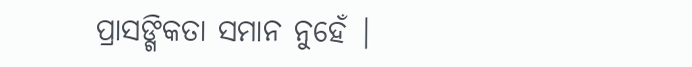ପ୍ରାସଙ୍ଗିକତା ସମାନ ନୁହେଁ |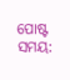ପୋଷ୍ଟ ସମୟ: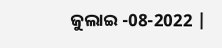ଜୁଲାଇ -08-2022 |